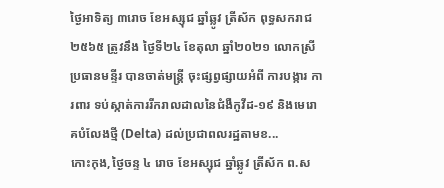ថ្ងៃអាទិត្យ ៣រោច ខែអស្សុជ ឆ្នាំឆ្លូវ ត្រីស័ក ពុទ្ធសករាជ ២៥៦៥ ត្រូវនឹង ថ្ងៃទី២៤ ខែតុលា ឆ្នាំ២០២១ លោកស្រីប្រធានមន្ទីរ បានចាត់មន្ដ្រី ចុះផ្សព្វផ្សាយអំពី ការបង្ការ ការពារ ទប់ស្កាត់ការរីករាលដាលនៃជំងឺកូវីដ-១៩ និងមេរោគបំលែងថ្មី (Delta) ដល់ប្រជាពលរដ្ឋតាមខ...
កោះកុង,ថ្ងៃចន្ទ ៤ រោច ខែអស្សុជ ឆ្នាំឆ្លូវ ត្រីស័ក ព.ស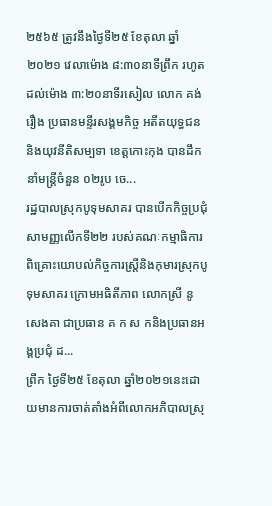២៥៦៥ ត្រូវនឹងថ្ងៃទី២៥ ខែតុលា ឆ្នាំ២០២១ វេលាម៉ោង ៨:៣០នាទីព្រឹក រហូតដល់ម៉ោង ៣:២០នាទីរសៀល លោក គង់ រឿង ប្រធានមន្ទីរសង្គមកិច្ច អតីតយុទ្ធជន និងយុវនីតិសម្បទា ខេត្តកោះកុង បានដឹកនាំមន្ត្រីចំនួន ០២រូប ចេ...
រដ្ឋបាលស្រុកបូទុមសាគរ បានបើកកិច្ចប្រជុំសាមញ្ញលើកទី២២ របស់គណៈកម្មាធិការពិគ្រោះយោបល់កិច្ចការស្ត្រីនិងកុមារស្រុកបូទុមសាគរ ក្រោមអធិតីភាព លោកស្រី នូ សេងគា ជាប្រធាន គ ក ស កនិងប្រធានអង្គប្រជុំ ដ...
ព្រឹក ថ្ងៃទី២៥ ខែតុលា ឆ្នាំ២០២១នេះដោយមានការចាត់តាំងអំពីលោកអភិបាលស្រុ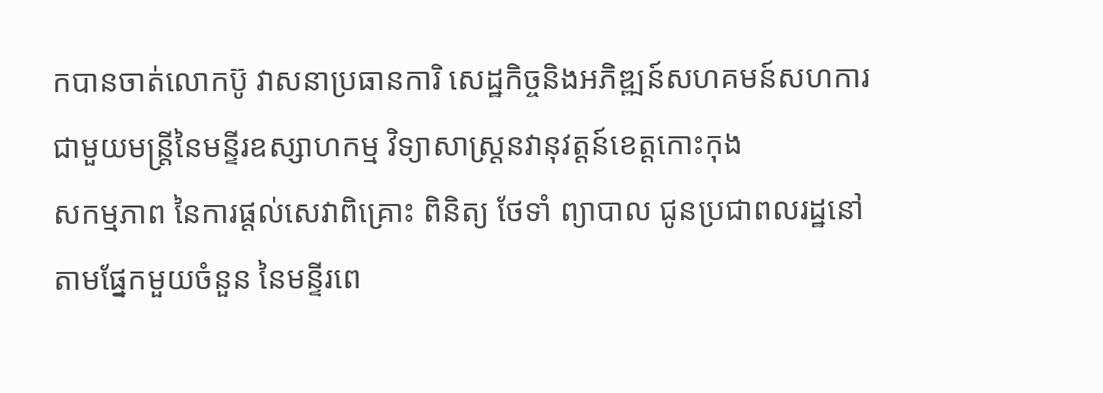កបានចាត់លោកប៊ូ វាសនាប្រធានការិ សេដ្ឋកិច្ចនិងអភិឌ្ឍន៍សហគមន៍សហការជាមួយមន្ត្រីនៃមន្ទីរឧស្សាហកម្ម វិទ្យាសាស្រ្តនវានុវត្តន៍ខេត្តកោះកុង
សកម្មភាព នៃការផ្តល់សេវាពិគ្រោះ ពិនិត្យ ថែទាំ ព្យាបាល ជូនប្រជាពលរដ្ឋនៅតាមផ្នែកមួយចំនួន នៃមន្ទីរពេ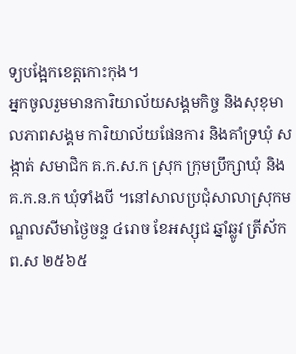ទ្យបង្អែកខេត្តកោះកុង។
អ្នកចូលរួមមានការិយាល័យសង្គមកិច្ច និងសុខុមាលភាពសង្គម ការិយាល័យផែនការ និងគាំទ្រឃុំ សង្កាត់ សមាជិក គ.ក.ស.ក ស្រុក ក្រុមប្រឹក្សាឃុំ និងគ.ក.ន.ក ឃុំទាំងបី ។នៅសាលប្រជុំសាលាស្រុកមណ្ឌលសីមាថ្ងៃចន្ទ ៤រោច ខែអស្សុជ ឆ្នាំឆ្លូវ ត្រីស័ក ព.ស ២៥៦៥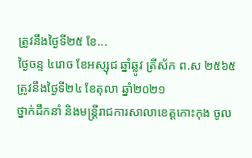ត្រូវនឹងថ្ងៃទី២៥ ខែ...
ថ្ងៃចន្ទ ៤រោច ខែអស្សុជ ឆ្នាំឆ្លូវ ត្រីស័ក ព.ស ២៥៦៥ត្រូវនឹងថ្ងៃទី២៤ ខែតុលា ឆ្នាំ២០២១
ថ្នាក់ដឹកនាំ និងមន្ត្រីរាជការសាលាខេត្តកោះកុង ចូល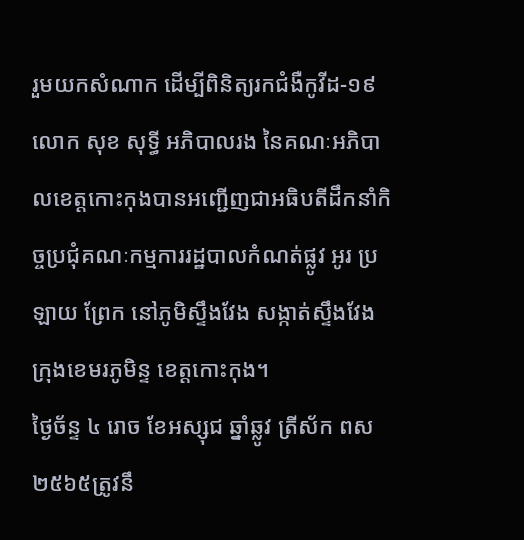រួមយកសំណាក ដើម្បីពិនិត្យរកជំងឺកូវីដ-១៩
លោក សុខ សុទ្ធី អភិបាលរង នៃគណៈអភិបាលខេត្តកោះកុងបានអញ្ជើញជាអធិបតីដឹកនាំកិច្ចប្រជុំគណៈកម្មការរដ្ឋបាលកំណត់ផ្លូវ អូរ ប្រឡាយ ព្រែក នៅភូមិស្ទឹងវែង សង្កាត់ស្ទឹងវែង ក្រុងខេមរភូមិន្ទ ខេត្តកោះកុង។
ថ្ងៃច័ន្ទ ៤ រោច ខែអស្សុជ ឆ្នាំឆ្លូវ ត្រីស័ក ពស ២៥៦៥ត្រូវនឹ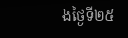ងថ្ងៃទី២៥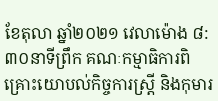ខែតុលា ឆ្នាំ២០២១ វេលាម៉ោង ៨:៣០នាទីព្រឹក គណៈកម្មាធិការពិគ្រោះយោបល់កិច្ចការស្រ្ដី និងកុមារ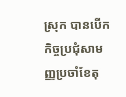ស្រុក បានបើកកិច្ចប្រជុំសាមញ្ញប្រចាំខែតុ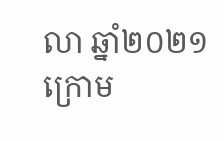លា ឆ្នាំ២០២១ ក្រោម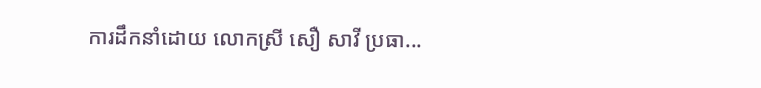ការដឹកនាំដោយ លោកស្រី សឿ សាវី ប្រធា...